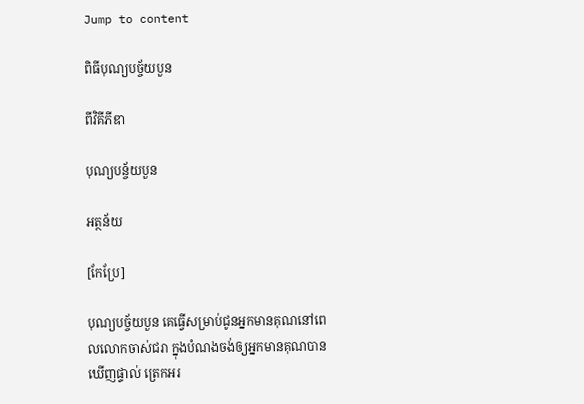Jump to content

ពិធីបុណ្យបច្ច័យបួន

ពីវិគីភីឌា

បុណ្យបន្ច័យបួន

អត្ថន័យ

[កែប្រែ]

បុណ្យបច្ច័យបួន គេធ្វើសម្រាប់ជូនអ្នកមានគុណនៅពេលលោកចាស់ជរា ក្នុងបំណងចង់ឲ្យអ្នកមានគុណបានឃើញផ្ទាល់ ត្រេកអរ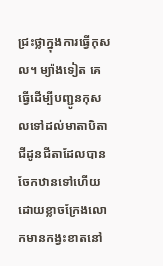ជ្រះថ្លាក្នុងការធ្វើកុសល។ ម្យ៉ាងទៀត គេធ្វើដើម្បីបញ្ជូនកុសលទៅដល់មាតាបិតា ជីដូនជីតាដែលបានចែកឋានទៅហើយ ដោយខ្លាចក្រែងលោកមានកង្វះខាតនៅ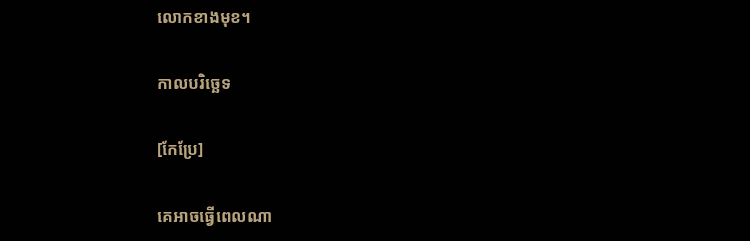លោកខាងមុខ។

កាលបរិច្ឆេទ

[កែប្រែ]

គេអាចធ្វើពេលណា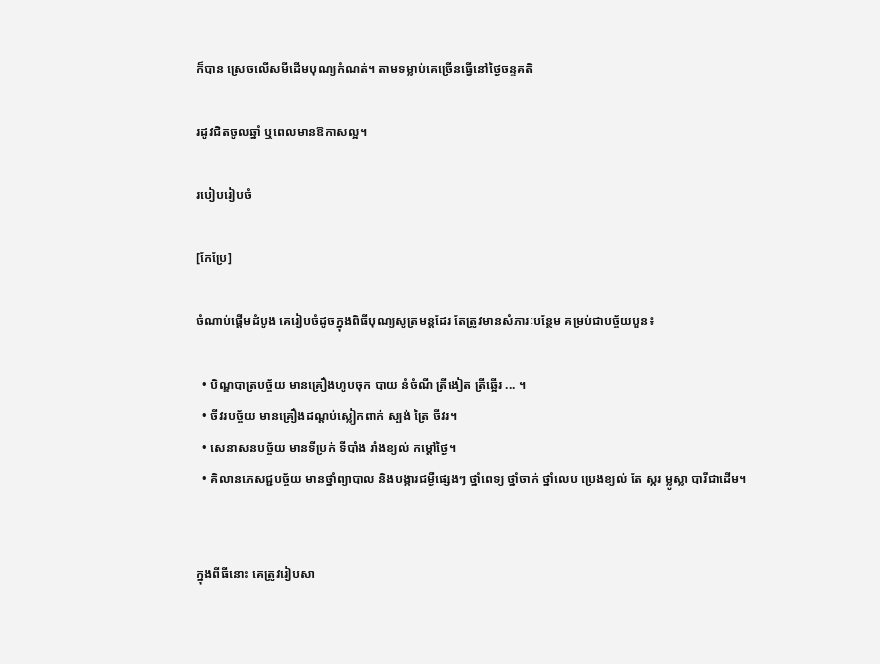ក៏បាន ស្រេចលើសមីដើមបុណ្យកំណត់។ តាមទម្លាប់គេច្រើនធ្វើនៅថ្ងៃចន្ទគតិ

រដូវជិតចូលឆ្នាំ ឬពេលមានឱកាសល្អ។

របៀបរៀបចំ

[កែប្រែ]

ចំណាប់ផ្ដើមដំបូង គេរៀបចំដូចក្នុងពិធីបុណ្យសូត្រមន្តដែរ តែត្រូវមានសំភារៈបន្ថែម គម្រប់ជាបច្ច័យបួន៖

  • បិណ្ឌបាត្របច្ច័យ មានគ្រឿងហូបចុក បាយ នំចំណី ត្រីងៀត ត្រីឆ្អើរ ... ។
  • ចីវរបច្ច័យ មានគ្រឿងដណ្ដប់ស្លៀកពាក់ ស្បង់ ត្រៃ ចីវរ។
  • សេនាសនបច្ច័យ មានទីប្រក់ ទីបាំង រាំងខ្យល់ កម្ដៅថ្ងៃ។
  • គិលានភេសជ្ជបច្ច័យ មានថ្នាំព្យាបាល និងបង្ការជម្ងឺផ្សេងៗ ថ្នាំពេទ្យ ថ្នាំចាក់ ថ្នាំលេប ប្រេងខ្យល់ តែ ស្ករ ម្លូស្លា បារីជាដើម។


ក្នុងពីធីនោះ គេត្រូវរៀបសា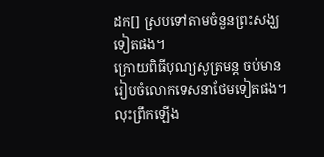ដក[] ស្របទៅតាមចំនួនព្រះសង្ឃទៀតផង។
ក្រោយពិធីបុណ្យសូត្រមន្ត ចប់មានរៀបចំលោកទេសនាថែមទៀតផង។ លុះព្រឹកឡើង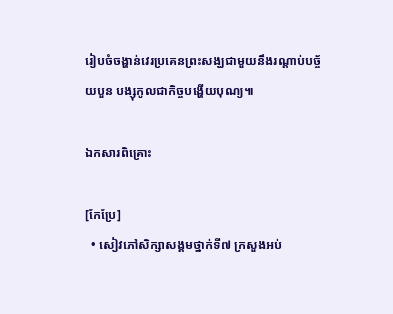រៀបចំចង្ហាន់វេរប្រគេនព្រះសង្ឃជាមួយនឹងរណ្ដាប់បច្ច័យបួន បង្សុកូលជាកិច្ចបង្ហើយបុណ្យ៕

ឯកសារពិគ្រោះ

[កែប្រែ]
  • សៀវភៅសិក្សាសង្គមថ្នាក់ទី៧ ក្រសួងអប់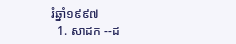រំឆ្នាំ១៩៩៧
  1. សាដក --ដ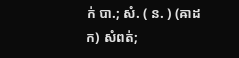ក់ បា.; សំ. ( ន. ) (ឝាដក) សំពត់;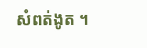សំពត់ងូត ។